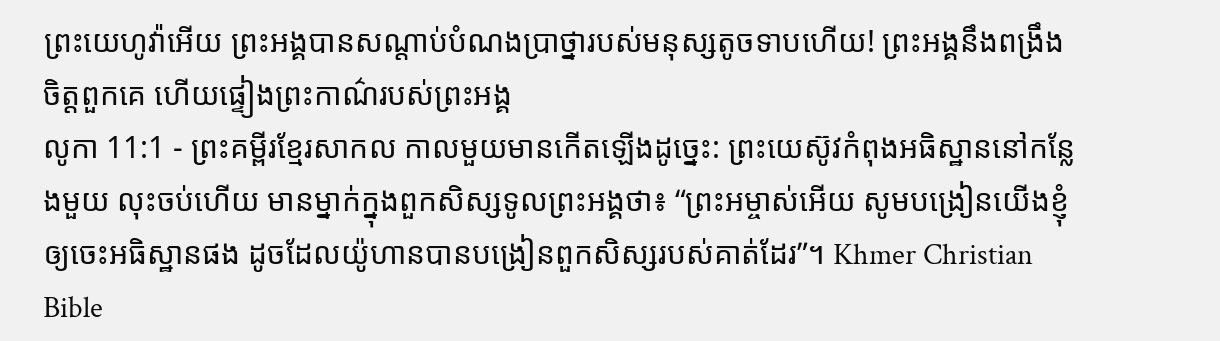ព្រះយេហូវ៉ាអើយ ព្រះអង្គបានសណ្ដាប់បំណងប្រាថ្នារបស់មនុស្សតូចទាបហើយ! ព្រះអង្គនឹងពង្រឹងចិត្តពួកគេ ហើយផ្ទៀងព្រះកាណ៌របស់ព្រះអង្គ
លូកា 11:1 - ព្រះគម្ពីរខ្មែរសាកល កាលមួយមានកើតឡើងដូច្នេះ: ព្រះយេស៊ូវកំពុងអធិស្ឋាននៅកន្លែងមួយ លុះចប់ហើយ មានម្នាក់ក្នុងពួកសិស្សទូលព្រះអង្គថា៖ “ព្រះអម្ចាស់អើយ សូមបង្រៀនយើងខ្ញុំឲ្យចេះអធិស្ឋានផង ដូចដែលយ៉ូហានបានបង្រៀនពួកសិស្សរបស់គាត់ដែរ”។ Khmer Christian Bible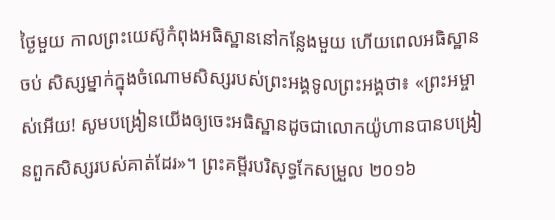ថ្ងៃមួយ កាលព្រះយេស៊ូកំពុងអធិស្ឋាននៅកន្លែងមួយ ហើយពេលអធិស្ឋានចប់ សិស្សម្នាក់ក្នុងចំណោមសិស្សរបស់ព្រះអង្គទូលព្រះអង្គថា៖ «ព្រះអម្ចាស់អើយ! សូមបង្រៀនយើងឲ្យចេះអធិស្ឋានដូចជាលោកយ៉ូហានបានបង្រៀនពួកសិស្សរបស់គាត់ដែរ»។ ព្រះគម្ពីរបរិសុទ្ធកែសម្រួល ២០១៦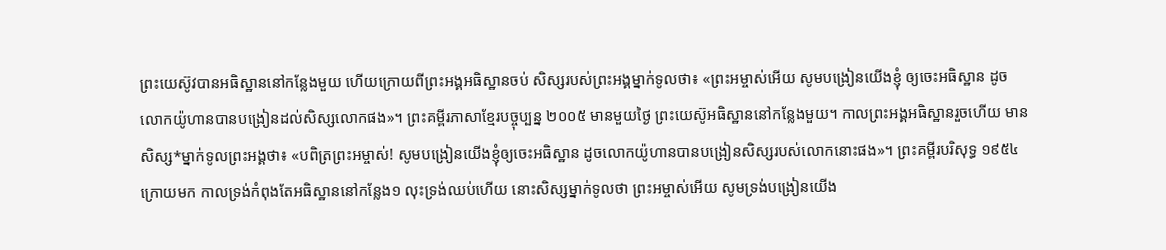ព្រះយេស៊ូវបានអធិស្ឋាននៅកន្លែងមួយ ហើយក្រោយពីព្រះអង្គអធិស្ឋានចប់ សិស្សរបស់ព្រះអង្គម្នាក់ទូលថា៖ «ព្រះអម្ចាស់អើយ សូមបង្រៀនយើងខ្ញុំ ឲ្យចេះអធិស្ឋាន ដូចលោកយ៉ូហានបានបង្រៀនដល់សិស្សលោកផង»។ ព្រះគម្ពីរភាសាខ្មែរបច្ចុប្បន្ន ២០០៥ មានមួយថ្ងៃ ព្រះយេស៊ូអធិស្ឋាននៅកន្លែងមួយ។ កាលព្រះអង្គអធិស្ឋានរួចហើយ មានសិស្ស*ម្នាក់ទូលព្រះអង្គថា៖ «បពិត្រព្រះអម្ចាស់! សូមបង្រៀនយើងខ្ញុំឲ្យចេះអធិស្ឋាន ដូចលោកយ៉ូហានបានបង្រៀនសិស្សរបស់លោកនោះផង»។ ព្រះគម្ពីរបរិសុទ្ធ ១៩៥៤ ក្រោយមក កាលទ្រង់កំពុងតែអធិស្ឋាននៅកន្លែង១ លុះទ្រង់ឈប់ហើយ នោះសិស្សម្នាក់ទូលថា ព្រះអម្ចាស់អើយ សូមទ្រង់បង្រៀនយើង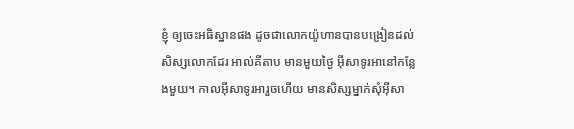ខ្ញុំ ឲ្យចេះអធិស្ឋានផង ដូចជាលោកយ៉ូហានបានបង្រៀនដល់សិស្សលោកដែរ អាល់គីតាប មានមួយថ្ងៃ អ៊ីសាទូរអានៅកន្លែងមួយ។ កាលអ៊ីសាទូរអារួចហើយ មានសិស្សម្នាក់សុំអ៊ីសា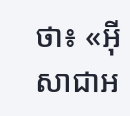ថា៖ «អ៊ីសាជាអ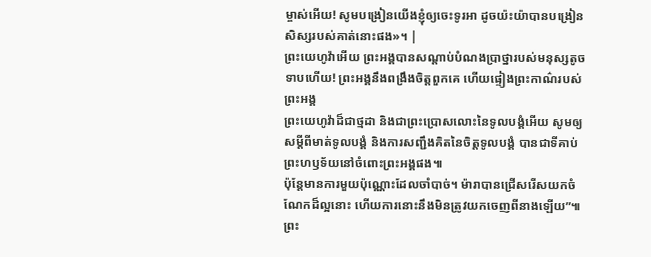ម្ចាស់អើយ! សូមបង្រៀនយើងខ្ញុំឲ្យចេះទូរអា ដូចយ៉ះយ៉ាបានបង្រៀនសិស្សរបស់គាត់នោះផង»។ |
ព្រះយេហូវ៉ាអើយ ព្រះអង្គបានសណ្ដាប់បំណងប្រាថ្នារបស់មនុស្សតូចទាបហើយ! ព្រះអង្គនឹងពង្រឹងចិត្តពួកគេ ហើយផ្ទៀងព្រះកាណ៌របស់ព្រះអង្គ
ព្រះយេហូវ៉ាដ៏ជាថ្មដា និងជាព្រះប្រោសលោះនៃទូលបង្គំអើយ សូមឲ្យសម្ដីពីមាត់ទូលបង្គំ និងការសញ្ជឹងគិតនៃចិត្តទូលបង្គំ បានជាទីគាប់ព្រះហឫទ័យនៅចំពោះព្រះអង្គផង៕
ប៉ុន្តែមានការមួយប៉ុណ្ណោះដែលចាំបាច់។ ម៉ារាបានជ្រើសរើសយកចំណែកដ៏ល្អនោះ ហើយការនោះនឹងមិនត្រូវយកចេញពីនាងឡើយ”៕
ព្រះ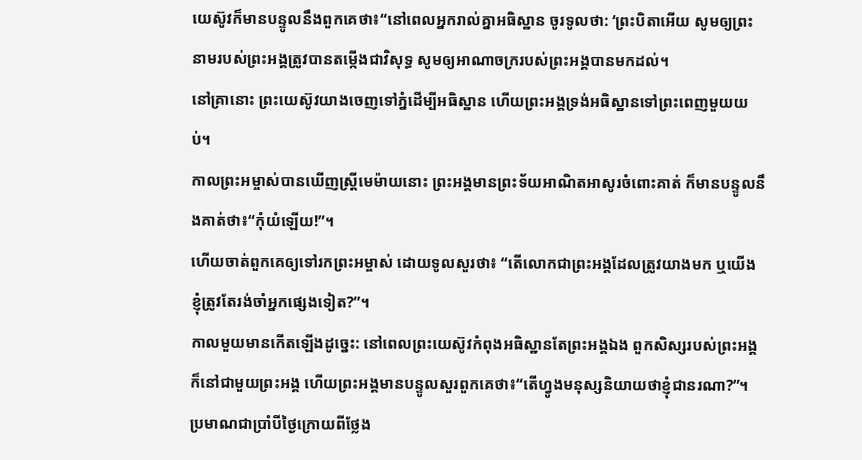យេស៊ូវក៏មានបន្ទូលនឹងពួកគេថា៖“នៅពេលអ្នករាល់គ្នាអធិស្ឋាន ចូរទូលថា: ‘ព្រះបិតាអើយ សូមឲ្យព្រះនាមរបស់ព្រះអង្គត្រូវបានតម្កើងជាវិសុទ្ធ សូមឲ្យអាណាចក្ររបស់ព្រះអង្គបានមកដល់។
នៅគ្រានោះ ព្រះយេស៊ូវយាងចេញទៅភ្នំដើម្បីអធិស្ឋាន ហើយព្រះអង្គទ្រង់អធិស្ឋានទៅព្រះពេញមួយយប់។
កាលព្រះអម្ចាស់បានឃើញស្ត្រីមេម៉ាយនោះ ព្រះអង្គមានព្រះទ័យអាណិតអាសូរចំពោះគាត់ ក៏មានបន្ទូលនឹងគាត់ថា៖“កុំយំឡើយ!”។
ហើយចាត់ពួកគេឲ្យទៅរកព្រះអម្ចាស់ ដោយទូលសួរថា៖ “តើលោកជាព្រះអង្គដែលត្រូវយាងមក ឬយើងខ្ញុំត្រូវតែរង់ចាំអ្នកផ្សេងទៀត?”។
កាលមួយមានកើតឡើងដូច្នេះ: នៅពេលព្រះយេស៊ូវកំពុងអធិស្ឋានតែព្រះអង្គឯង ពួកសិស្សរបស់ព្រះអង្គក៏នៅជាមួយព្រះអង្គ ហើយព្រះអង្គមានបន្ទូលសួរពួកគេថា៖“តើហ្វូងមនុស្សនិយាយថាខ្ញុំជានរណា?”។
ប្រមាណជាប្រាំបីថ្ងៃក្រោយពីថ្លែង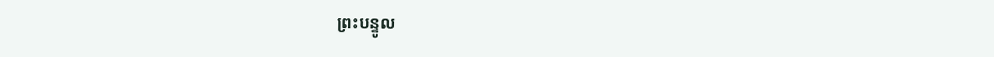ព្រះបន្ទូល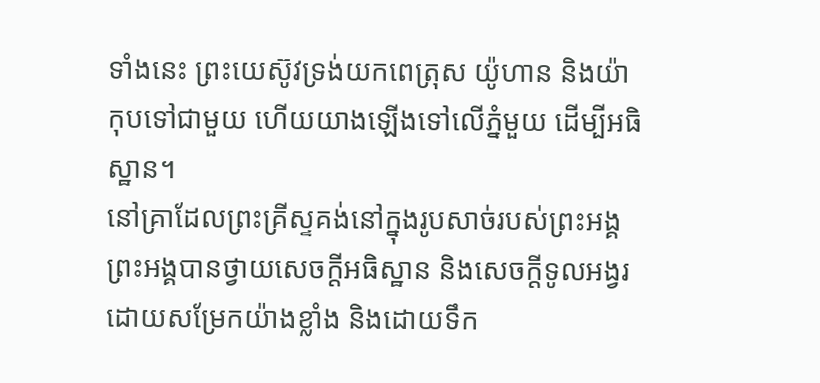ទាំងនេះ ព្រះយេស៊ូវទ្រង់យកពេត្រុស យ៉ូហាន និងយ៉ាកុបទៅជាមួយ ហើយយាងឡើងទៅលើភ្នំមួយ ដើម្បីអធិស្ឋាន។
នៅគ្រាដែលព្រះគ្រីស្ទគង់នៅក្នុងរូបសាច់របស់ព្រះអង្គ ព្រះអង្គបានថ្វាយសេចក្ដីអធិស្ឋាន និងសេចក្ដីទូលអង្វរដោយសម្រែកយ៉ាងខ្លាំង និងដោយទឹក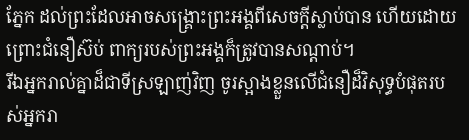ភ្នែក ដល់ព្រះដែលអាចសង្គ្រោះព្រះអង្គពីសេចក្ដីស្លាប់បាន ហើយដោយព្រោះជំនឿស៊ប់ ពាក្យរបស់ព្រះអង្គក៏ត្រូវបានសណ្ដាប់។
រីឯអ្នករាល់គ្នាដ៏ជាទីស្រឡាញ់វិញ ចូរស្អាងខ្លួនលើជំនឿដ៏វិសុទ្ធបំផុតរបស់អ្នករា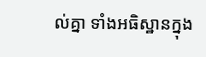ល់គ្នា ទាំងអធិស្ឋានក្នុង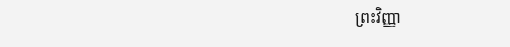ព្រះវិញ្ញា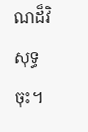ណដ៏វិសុទ្ធចុះ។